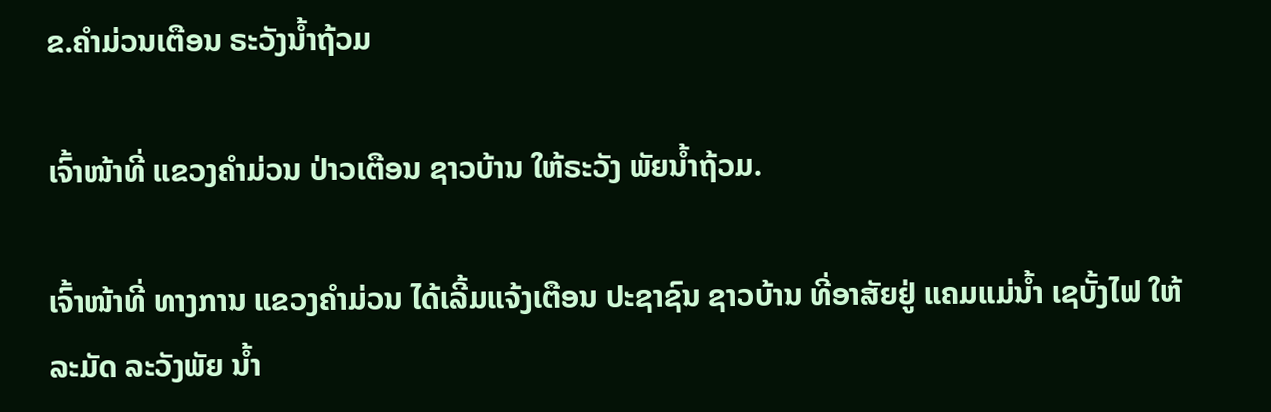ຂ.ຄໍາມ່ວນເຕືອນ ຣະວັງນໍ້າຖ້ວມ

ເຈົ້າໜ້າທີ່ ແຂວງຄໍາມ່ວນ ປ່າວເຕືອນ ຊາວບ້ານ ໃຫ້ຣະວັງ ພັຍນໍ້າຖ້ວມ.

ເຈົ້າໜ້າທີ່ ທາງການ ແຂວງຄໍາມ່ວນ ໄດ້ເລີ້ມແຈ້ງເຕືອນ ປະຊາຊົນ ຊາວບ້ານ ທີ່ອາສັຍຢູ່ ແຄມແມ່ນໍ້າ ເຊບັ້ງໄຟ ໃຫ້ລະມັດ ລະວັງພັຍ ນໍ້າ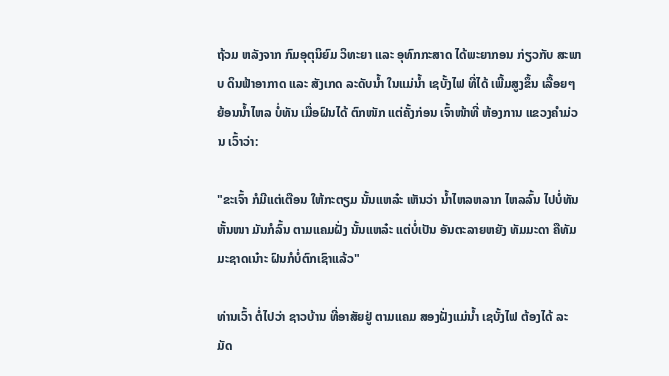ຖ້ວມ ຫລັງຈາກ ກົມອຸຕຸນິຍົມ ວິທະຍາ ແລະ ອຸທົກກະສາດ ໄດ້ພະຍາກອນ ກ່ຽວກັບ ສະພາບ ດິນຟ້າອາກາດ ແລະ ສັງເກດ ລະດັບນໍ້າ ໃນແມ່ນໍ້າ ເຊບັ້ງໄຟ ທີ່ໄດ້ ເພີ້ມສູງຂຶ້ນ ເລື້ອຍໆ ຍ້ອນນໍ້າໄຫລ ບໍ່ທັນ ເມື່ອຝົນໄດ້ ຕົກໜັກ ແຕ່ຄັ້ງກ່ອນ ເຈົ້າໜ້າທີ່ ຫ້ອງການ ແຂວງຄໍາມ່ວນ ເວົ້າວ່າ:

"ຂະເຈົ້າ ກໍມີແຕ່ເຕືອນ ໃຫ້ກະຕຽມ ນັ້ນແຫລ໋ະ ເຫັນວ່າ ນໍ້າໄຫລຫລາກ ໄຫລລົ້ນ ໄປບໍ່ທັນຫັ້ນໜາ ມັນກໍລົ້ນ ຕາມແຄມຝັ່ງ ນັ້ນແຫລ໋ະ ແຕ່ບໍ່ເປັນ ອັນຕະລາຍຫຍັງ ທັມມະດາ ຄືທັມມະຊາດເນ໋າະ ຝົນກໍບໍ່ຕົກເຊົາແລ້ວ"

ທ່ານເວົ້າ ຕໍ່ໄປວ່າ ຊາວບ້ານ ທີ່ອາສັຍຢູ່ ຕາມແຄມ ສອງຝັ່ງແມ່ນໍ້າ ເຊບັ້ງໄຟ ຕ້ອງໄດ້ ລະມັດ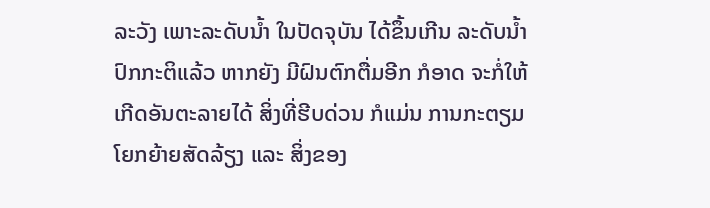ລະວັງ ເພາະລະດັບນໍ້າ ໃນປັດຈຸບັນ ໄດ້ຂຶ້ນເກີນ ລະດັບນໍ້າ ປົກກະຕິແລ້ວ ຫາກຍັງ ມີຝົນຕົກຕື່ມອີກ ກໍອາດ ຈະກໍ່ໃຫ້ ເກີດອັນຕະລາຍໄດ້ ສິ່ງທີ່ຮີບດ່ວນ ກໍແມ່ນ ການກະຕຽມ ໂຍກຍ້າຍສັດລ້ຽງ ແລະ ສິ່ງຂອງ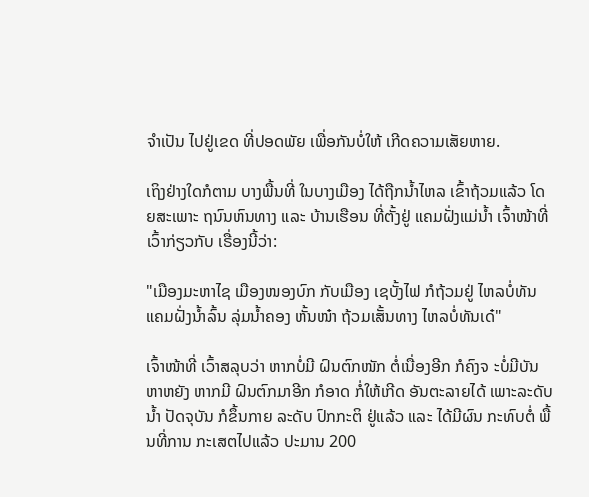ຈໍາເປັນ ໄປຢູ່ເຂດ ທີ່ປອດພັຍ ເພື່ອກັນບໍ່ໃຫ້ ເກີດຄວາມເສັຍຫາຍ.

ເຖິງຢ່າງໃດກໍຕາມ ບາງພື້ນທີ່ ໃນບາງເມືອງ ໄດ້ຖືກນໍ້າໄຫລ ເຂົ້າຖ້ວມແລ້ວ ໂດຍສະເພາະ ຖນົນຫົນທາງ ແລະ ບ້ານເຮືອນ ທີ່ຕັ້ງຢູ່ ແຄມຝັ່ງແມ່ນໍ້າ ເຈົ້າໜ້າທີ່ ເວົ້າກ່ຽວກັບ ເຣື່ອງນີ້ວ່າ:

"ເມືອງມະຫາໄຊ ເມືອງໜອງບົກ ກັບເມືອງ ເຊບັ້ງໄຟ ກໍຖ້ວມຢູ່ ໄຫລບໍ່ທັນ ແຄມຝັ່ງນໍ້າລົ້ນ ລຸ່ມນໍ້າຄອງ ຫັ້ນໜ໋າ ຖ້ວມເສັ້ນທາງ ໄຫລບໍ່ທັນເດ໋"

ເຈົ້າໜ້າທີ່ ເວົ້າສລຸບວ່າ ຫາກບໍ່ມີ ຝົນຕົກໜັກ ຕໍ່ເນື່ອງອີກ ກໍຄົງຈ ະບໍ່ມີບັນຫາຫຍັງ ຫາກມີ ຝົນຕົກມາອີກ ກໍອາດ ກໍ່ໃຫ້ເກີດ ອັນຕະລາຍໄດ້ ເພາະລະດັບນໍ້າ ປັດຈຸບັນ ກໍຂຶ້ນກາຍ ລະດັບ ປົກກະຕິ ຢູ່ແລ້ວ ແລະ ໄດ້ມີຜົນ ກະທົບຕໍ່ ພື້ນທີ່ການ ກະເສຕໄປແລ້ວ ປະມານ 200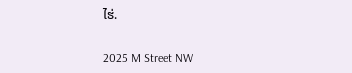ໄຮ່.

2025 M Street NW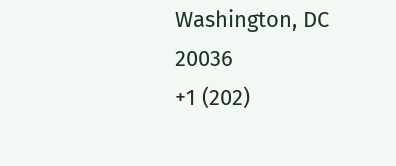Washington, DC 20036
+1 (202)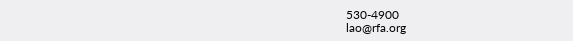530-4900
lao@rfa.org